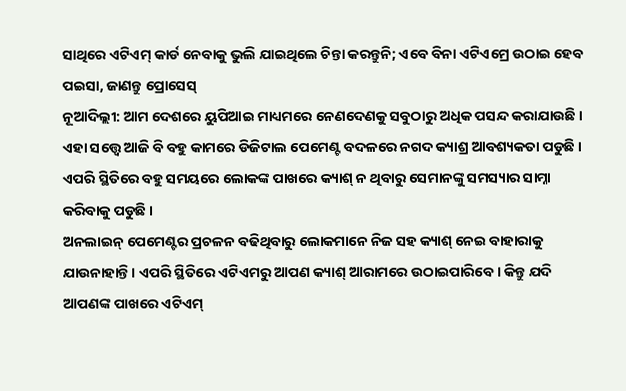ସାଥିରେ ଏଟିଏମ୍ କାର୍ଡ ନେବାକୁ ଭୁଲି ଯାଇଥିଲେ ଚିନ୍ତା କରନ୍ତୁନି; ଏବେ ବିନା ଏଟିଏମ୍ରେ ଉଠାଇ ହେବ ପଇସା, ଜାଣନ୍ତୁ ପ୍ରୋସେସ୍
ନୂଆଦିଲ୍ଲୀ: ଆମ ଦେଶରେ ୟୁପିଆଇ ମାଧ୍ୟମରେ ନେଣଦେଣକୁ ସବୁଠାରୁ ଅଧିକ ପସନ୍ଦ କରାଯାଉଛି । ଏହା ସତ୍ତ୍ୱେ ଆଜି ବି ବହୁ କାମରେ ଡିଜିଟାଲ ପେମେଣ୍ଟ ବଦଳରେ ନଗଦ କ୍ୟାଶ୍ର ଆବଶ୍ୟକତା ପଡୁଛି । ଏପରି ସ୍ଥିତିରେ ବହୁ ସମୟରେ ଲୋକଙ୍କ ପାଖରେ କ୍ୟାଶ୍ ନ ଥିବାରୁ ସେମାନଙ୍କୁ ସମସ୍ୟାର ସାମ୍ନା କରିବାକୁ ପଡୁଛି ।
ଅନଲାଇନ୍ ପେମେଣ୍ଟର ପ୍ରଚଳନ ବଢିଥିବାରୁ ଲୋକମାନେ ନିଜ ସହ କ୍ୟାଶ୍ ନେଇ ବାହାରାକୁ ଯାଉନାହାନ୍ତି । ଏପରି ସ୍ଥିତିରେ ଏଟିଏମରୁ ଆପଣ କ୍ୟାଶ୍ ଆରାମରେ ଉଠାଇପାରିବେ । କିନ୍ତୁ ଯଦି ଆପଣଙ୍କ ପାଖରେ ଏଟିଏମ୍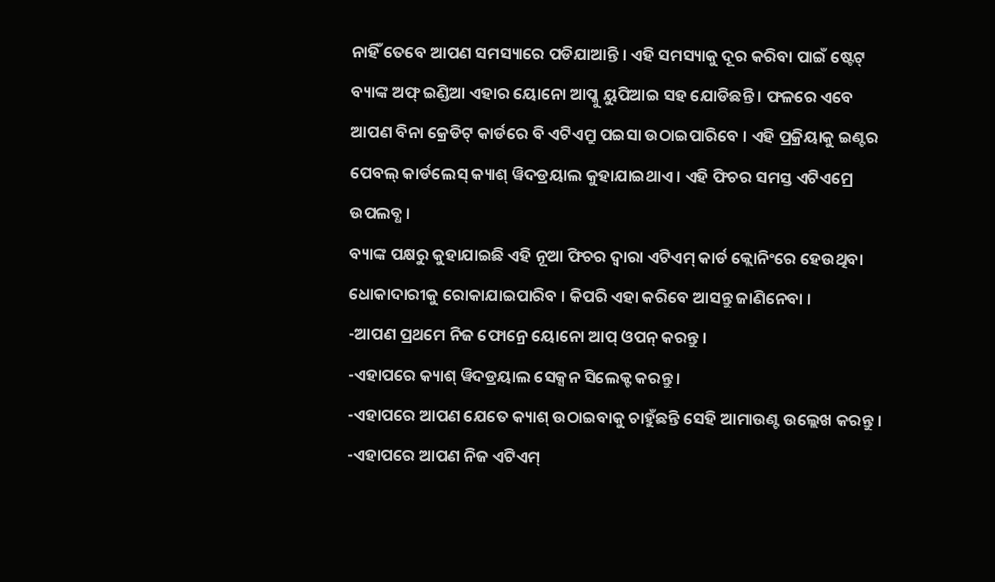ନାହିଁ ତେବେ ଆପଣ ସମସ୍ୟାରେ ପଡିଯାଆନ୍ତି । ଏହି ସମସ୍ୟାକୁ ଦୂର କରିବା ପାଇଁ ଷ୍ଟେଟ୍ ବ୍ୟାଙ୍କ ଅଫ୍ ଇଣ୍ଡିଆ ଏହାର ୟୋନୋ ଆପ୍କୁ ୟୁପିଆଇ ସହ ଯୋଡିଛନ୍ତି । ଫଳରେ ଏବେ ଆପଣ ବିନା କ୍ରେଡିଟ୍ କାର୍ଡରେ ବି ଏଟିଏମ୍ରୁ ପଇସା ଉଠାଇପାରିବେ । ଏହି ପ୍ରକ୍ରିୟାକୁ ଇଣ୍ଟର ପେବଲ୍ କାର୍ଡଲେସ୍ କ୍ୟାଶ୍ ୱିଦଡ୍ରୟାଲ କୁହାଯାଇଥାଏ । ଏହି ଫିଚର ସମସ୍ତ ଏଟିଏମ୍ରେ ଉପଲବ୍ଧ ।
ବ୍ୟାଙ୍କ ପକ୍ଷରୁ କୁହାଯାଇଛି ଏହି ନୂଆ ଫିଚର ଦ୍ୱାରା ଏଟିଏମ୍ କାର୍ଡ କ୍ଲୋନିଂରେ ହେଉଥିବା ଧୋକାଦାରୀକୁ ରୋକାଯାଇପାରିବ । କିପରି ଏହା କରିବେ ଆସନ୍ତୁ ଜାଣିନେବା ।
-ଆପଣ ପ୍ରଥମେ ନିଜ ଫୋନ୍ରେ ୟୋନୋ ଆପ୍ ଓପନ୍ କରନ୍ତୁ ।
-ଏହାପରେ କ୍ୟାଶ୍ ୱିଦଡ୍ରୟାଲ ସେକ୍ସନ ସିଲେକ୍ଟ କରନ୍ତୁ ।
-ଏହାପରେ ଆପଣ ଯେତେ କ୍ୟାଶ୍ ଉଠାଇବାକୁ ଚାହୁଁଛନ୍ତି ସେହି ଆମାଉଣ୍ଟ ଉଲ୍ଲେଖ କରନ୍ତୁ ।
-ଏହାପରେ ଆପଣ ନିଜ ଏଟିଏମ୍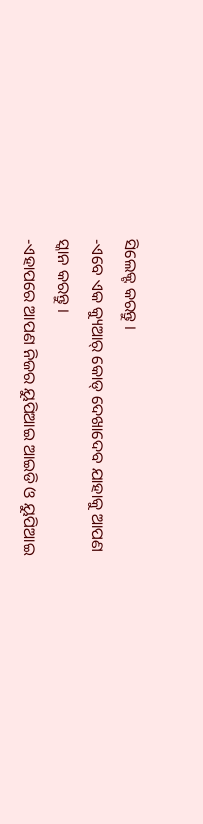ସିଲେକ୍ଟ କରନ୍ତୁ ।
-ଏବେ ଏକ କ୍ୟୁଆର୍ କୋଡ୍ ଦେଖାଦେବ ଯାହାକୁ ଆପଣ ସ୍କାନ କରନ୍ତୁ ।
-ଏହାପରେ ଆପଣ ନିଜର ୟୁପିଆଇ ଆଇଡି ଓ ୟୁପିଆଇ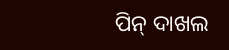ପିନ୍ ଦାଖଲ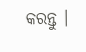କରନ୍ତୁ ।